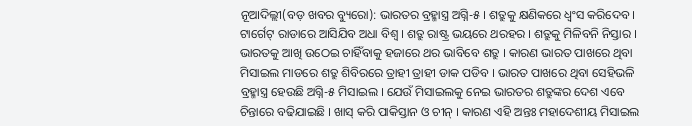ନୂଆଦିଲ୍ଲୀ(ବଡ଼ ଖବର ବ୍ୟୁରୋ): ଭାରତର ବ୍ରହ୍ମାସ୍ତ୍ର ଅଗ୍ନି-୫ । ଶତ୍ରୁକୁ କ୍ଷଣିକରେ ଧ୍ୱଂସ କରିଦେବ । ଟାର୍ଗେଟ୍ ରାଡାରେ ଆସିଯିବ ଅଧା ବିଶ୍ୱ । ଶତ୍ରୁ ରାଷ୍ଟ୍ର ଭୟରେ ଥରହର । ଶତ୍ରୁକୁ ମିଳିବନି ନିସ୍ତାର । ଭାରତକୁ ଆଖି ଉଠେଇ ଚାହିଁବାକୁ ହଜାରେ ଥର ଭାବିବେ ଶତ୍ରୁ । କାରଣ ଭାରତ ପାଖରେ ଥିବା ମିସାଇଲ ମାଡରେ ଶତ୍ରୁ ଶିବିରରେ ତ୍ରାହୀ ତ୍ରାହୀ ଡାକ ପଡିବ । ଭାରତ ପାଖରେ ଥିବା ସେହିଭଳି ବ୍ରହ୍ମାସ୍ତ୍ର ହେଉଛି ଅଗ୍ନି-୫ ମିସାଇଲ । ଯେଉଁ ମିସାଇଲକୁ ନେଇ ଭାରତର ଶତ୍ରୁଙ୍କର ଦେଶ ଏବେ ଚିନ୍ତାରେ ବଢିଯାଇଛି । ଖାସ୍ କରି ପାକିସ୍ତାନ ଓ ଚୀନ୍ । କାରଣ ଏହି ଅନ୍ତଃ ମହାଦେଶୀୟ ମିସାଇଲ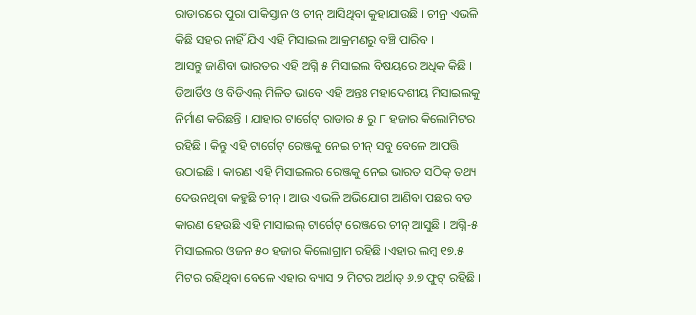ରାଡାରରେ ପୁରା ପାକିସ୍ତାନ ଓ ଚୀନ୍ ଆସିଥିବା କୁହାଯାଉଛି । ଚୀନ୍ର ଏଭଳି କିଛି ସହର ନାହିଁ ଯିଏ ଏହି ମିସାଇଲ ଆକ୍ରମଣରୁ ବଞ୍ଚି ପାରିବ ।
ଆସନ୍ତୁ ଜାଣିବା ଭାରତର ଏହି ଅଗ୍ନି ୫ ମିସାଇଲ ବିଷୟରେ ଅଧିକ କିଛି । ଡିଆର୍ଡିଓ ଓ ବିଡିଏଲ୍ ମିଳିତ ଭାବେ ଏହି ଅନ୍ତଃ ମହାଦେଶୀୟ ମିସାଇଲକୁ ନିର୍ମାଣ କରିଛନ୍ତି । ଯାହାର ଟାର୍ଗେଟ୍ ରାଡାର ୫ ରୁ ୮ ହଜାର କିଲୋମିଟର ରହିଛି । କିନ୍ତୁ ଏହି ଟାର୍ଗେଟ୍ ରେଞ୍ଜକୁ ନେଇ ଚୀନ୍ ସବୁ ବେଳେ ଆପତ୍ତି ଉଠାଇଛି । କାରଣ ଏହି ମିସାଇଲର ରେଞ୍ଜକୁ ନେଇ ଭାରତ ସଠିକ୍ ତଥ୍ୟ ଦେଉନଥିବା କହୁଛି ଚୀନ୍ । ଆଉ ଏଭଳି ଅଭିଯୋଗ ଆଣିବା ପଛର ବଡ କାରଣ ହେଉଛି ଏହି ମାସାଇଲ୍ ଟାର୍ଗେଟ୍ ରେଞ୍ଜରେ ଚୀନ୍ ଆସୁଛି । ଅଗ୍ନି-୫ ମିସାଇଲର ଓଜନ ୫୦ ହଜାର କିଲୋଗ୍ରାମ ରହିଛି ।ଏହାର ଲମ୍ବ ୧୭.୫ ମିଟର ରହିଥିବା ବେଳେ ଏହାର ବ୍ୟାସ ୨ ମିଟର ଅର୍ଥାତ୍ ୬.୭ ଫୁଟ୍ ରହିଛି ।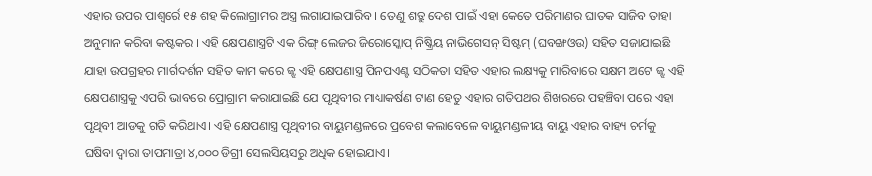ଏହାର ଉପର ପାଶ୍ୱର୍ରେ ୧୫ ଶହ କିଲୋଗ୍ରାମର ଅସ୍ତ୍ର ଲଗାଯାଇପାରିବ । ତେଣୁ ଶତ୍ରୁ ଦେଶ ପାଇଁ ଏହା କେତେ ପରିମାଣର ଘାତକ ସାଜିବ ତାହା ଅନୁମାନ କରିବା କଷ୍ଟକର । ଏହି କ୍ଷେପଣାସ୍ତ୍ରଟି ଏକ ରିଙ୍ଗ୍ ଲେଜର ଜିରୋସ୍କୋପ୍ ନିଷ୍କ୍ରିୟ ନାଭିଗେସନ୍ ସିଷ୍ଟମ୍ (ଘବଙ୍ଖଓଉ) ସହିତ ସଜାଯାଇଛି ଯାହା ଉପଗ୍ରହର ମାର୍ଗଦର୍ଶନ ସହିତ କାମ କରେ ଜ୍ଝ ଏହି କ୍ଷେପଣାସ୍ତ୍ର ପିନପଏଣ୍ଟ ସଠିକତା ସହିତ ଏହାର ଲକ୍ଷ୍ୟକୁ ମାରିବାରେ ସକ୍ଷମ ଅଟେ ଜ୍ଝ ଏହି କ୍ଷେପଣାସ୍ତ୍ରକୁ ଏପରି ଭାବରେ ପ୍ରୋଗ୍ରାମ କରାଯାଇଛି ଯେ ପୃଥିବୀର ମାଧ୍ୟାକର୍ଷଣ ଟାଣ ହେତୁ ଏହାର ଗତିପଥର ଶିଖରରେ ପହଞ୍ଚିବା ପରେ ଏହା ପୃଥିବୀ ଆଡକୁ ଗତି କରିଥାଏ। ଏହି କ୍ଷେପଣାସ୍ତ୍ର ପୃଥିବୀର ବାୟୁମଣ୍ଡଳରେ ପ୍ରବେଶ କଲାବେଳେ ବାୟୁମଣ୍ଡଳୀୟ ବାୟୁ ଏହାର ବାହ୍ୟ ଚର୍ମକୁ ଘଷିବା ଦ୍ୱାରା ତାପମାତ୍ରା ୪,୦୦୦ ଡିଗ୍ରୀ ସେଲସିୟସରୁ ଅଧିକ ହୋଇଯାଏ।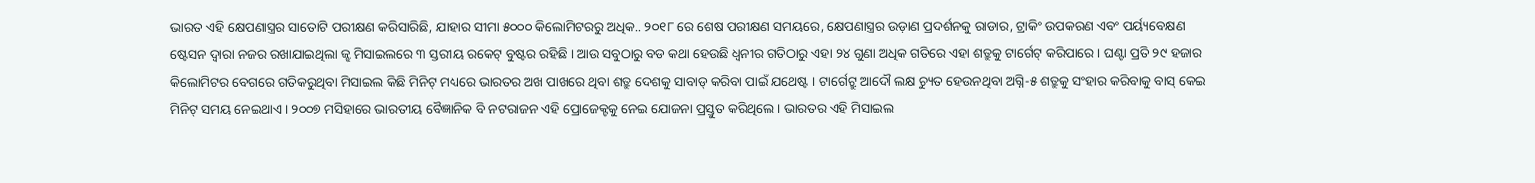ଭାରତ ଏହି କ୍ଷେପଣାସ୍ତ୍ରର ସାତୋଟି ପରୀକ୍ଷଣ କରିସାରିଛି, ଯାହାର ସୀମା ୫୦୦୦ କିଲୋମିଟରରୁ ଅଧିକ.. ୨୦୧୮ ରେ ଶେଷ ପରୀକ୍ଷଣ ସମୟରେ, କ୍ଷେପଣାସ୍ତ୍ରର ଉଡ଼ାଣ ପ୍ରଦର୍ଶନକୁ ରାଡାର, ଟ୍ରାକିଂ ଉପକରଣ ଏବଂ ପର୍ୟ୍ୟବେକ୍ଷଣ ଷ୍ଟେସନ ଦ୍ୱାରା ନଜର ରଖାଯାଇଥିଲା ଜ୍ଝ ମିସାଇଲରେ ୩ ସ୍ତରୀୟ ରକେଟ୍ ବୁଷ୍ଟର ରହିଛି । ଆଉ ସବୁଠାରୁ ବଡ କଥା ହେଉଛି ଧ୍ୱନୀର ଗତିଠାରୁ ଏହା ୨୪ ଗୁଣା ଅଧିକ ଗତିରେ ଏହା ଶତ୍ରୁକୁ ଟାର୍ଗେଟ୍ କରିପାରେ । ଘଣ୍ଟା ପ୍ରତି ୨୯ ହଜାର କିଲୋମିଟର ବେଗରେ ଗତିକରୁଥିବା ମିସାଇଲ କିଛି ମିନିଟ୍ ମଧ୍ୟରେ ଭାରତର ଅଖ ପାଖରେ ଥିବା ଶତ୍ରୁ ଦେଶକୁ ସାବାଡ୍ କରିବା ପାଇଁ ଯଥେଷ୍ଟ । ଟାର୍ଗେଟ୍ରୁ ଆଦୌ ଲକ୍ଷ ଚ୍ୟୁତ ହେଉନଥିବା ଅଗ୍ନି-୫ ଶତ୍ରୁକୁ ସଂହାର କରିବାକୁ ବାସ୍ କେଇ ମିନିଟ୍ ସମୟ ନେଇଥାଏ । ୨୦୦୭ ମସିହାରେ ଭାରତୀୟ ବୈଜ୍ଞାନିକ ବି ନଟରାଜନ ଏହି ପ୍ରୋଜେକ୍ଟକୁ ନେଇ ଯୋଜନା ପ୍ରସ୍ତୁତ କରିଥିଲେ । ଭାରତର ଏହି ମିସାଇଲ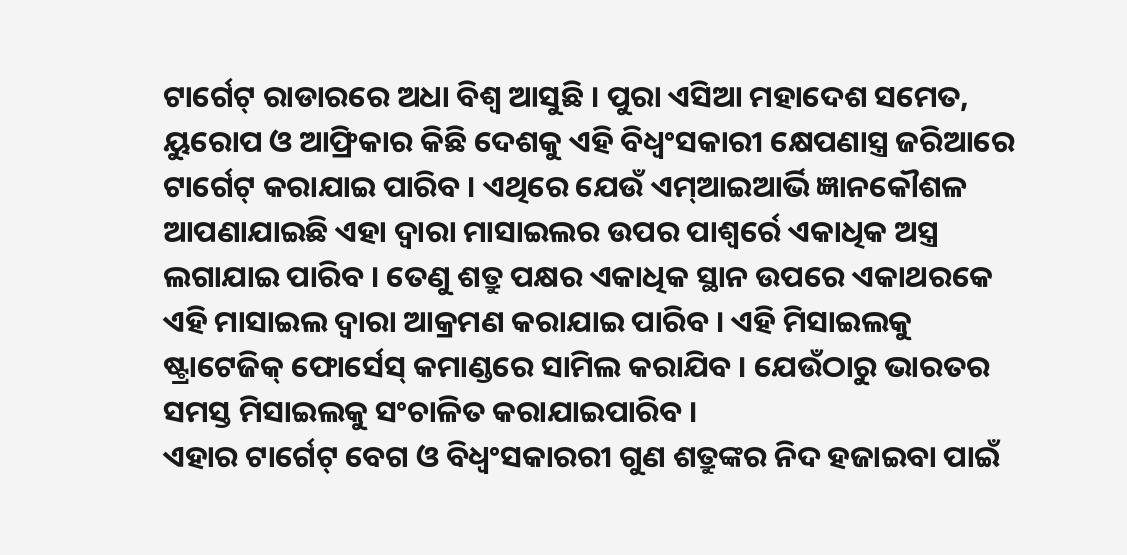ଟାର୍ଗେଟ୍ ରାଡାରରେ ଅଧା ବିଶ୍ୱ ଆସୁଛି । ପୁରା ଏସିଆ ମହାଦେଶ ସମେତ, ୟୁରୋପ ଓ ଆଫ୍ରିକାର କିଛି ଦେଶକୁ ଏହି ବିଧ୍ୱଂସକାରୀ କ୍ଷେପଣାସ୍ତ୍ର ଜରିଆରେ ଟାର୍ଗେଟ୍ କରାଯାଇ ପାରିବ । ଏଥିରେ ଯେଉଁ ଏମ୍ଆଇଆର୍ଭି ଜ୍ଞାନକୌଶଳ ଆପଣାଯାଇଛି ଏହା ଦ୍ୱାରା ମାସାଇଲର ଉପର ପାଶ୍ୱର୍ରେ ଏକାଧିକ ଅସ୍ତ୍ର ଲଗାଯାଇ ପାରିବ । ତେଣୁ ଶତ୍ରୁ ପକ୍ଷର ଏକାଧିକ ସ୍ଥାନ ଉପରେ ଏକାଥରକେ ଏହି ମାସାଇଲ ଦ୍ୱାରା ଆକ୍ରମଣ କରାଯାଇ ପାରିବ । ଏହି ମିସାଇଲକୁ ଷ୍ଟ୍ରାଟେଜିକ୍ ଫୋର୍ସେସ୍ କମାଣ୍ଡରେ ସାମିଲ କରାଯିବ । ଯେଉଁଠାରୁ ଭାରତର ସମସ୍ତ ମିସାଇଲକୁ ସଂଚାଳିତ କରାଯାଇପାରିବ ।
ଏହାର ଟାର୍ଗେଟ୍ ବେଗ ଓ ବିଧ୍ୱଂସକାରରୀ ଗୁଣ ଶତ୍ରୁଙ୍କର ନିଦ ହଜାଇବା ପାଇଁ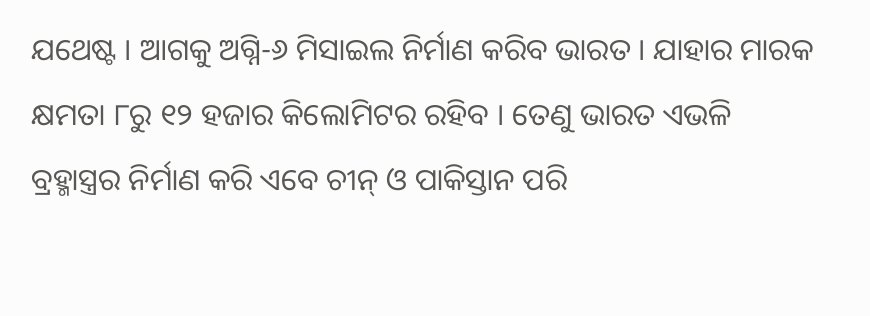ଯଥେଷ୍ଟ । ଆଗକୁ ଅଗ୍ନି-୬ ମିସାଇଲ ନିର୍ମାଣ କରିବ ଭାରତ । ଯାହାର ମାରକ କ୍ଷମତା ୮ରୁ ୧୨ ହଜାର କିଲୋମିଟର ରହିବ । ତେଣୁ ଭାରତ ଏଭଳି ବ୍ରହ୍ମାସ୍ତ୍ରର ନିର୍ମାଣ କରି ଏବେ ଚୀନ୍ ଓ ପାକିସ୍ତାନ ପରି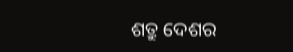ଶତ୍ରୁ ଦେଶର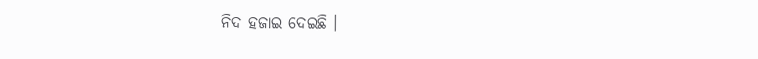ନିଦ ହଜାଇ ଦେଇଛି ।